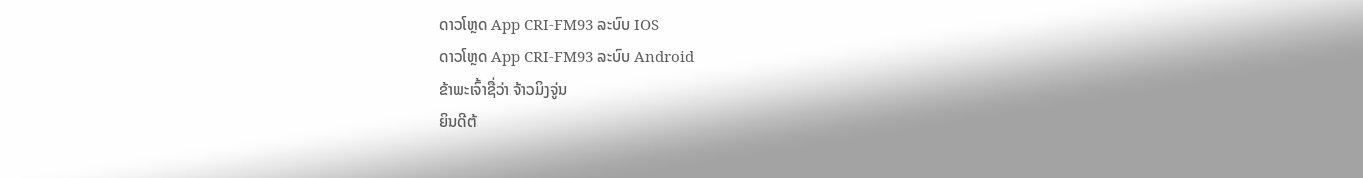ດາວໂຫຼດ App CRI-FM93 ລະບົບ IOS
ດາວໂຫຼດ App CRI-FM93 ລະບົບ Android
ຂ້າພະເຈົ້າຊື່ວ່າ ຈ້າວມິງຈູ່ນ
ຍິນດີຕ້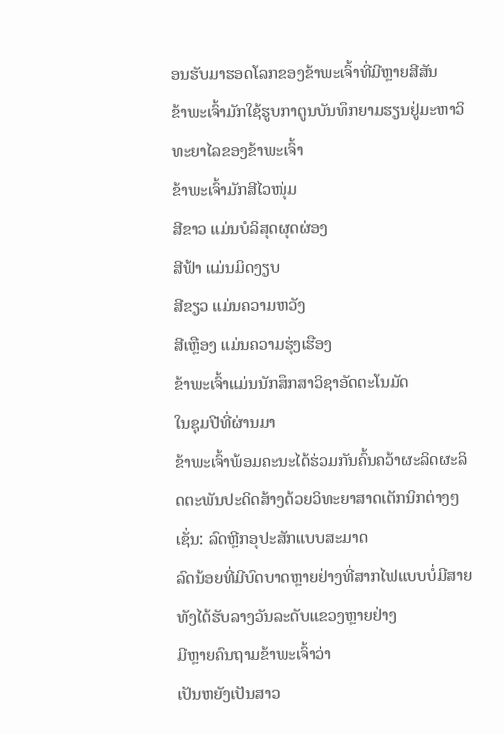ອນຮັບມາຮອດໂລກຂອງຂ້າພະເຈົ້າທີ່ມີຫຼາຍສີສັນ
ຂ້າພະເຈົ້າມັກໃຊ້ຮູບກາຕູນບັນທຶກຍາມຮຽນຢູ່ມະຫາວິທະຍາໄລຂອງຂ້າພະເຈົ້າ
ຂ້າພະເຈົ້າມັກສີໄວໜຸ່ມ
ສີຂາວ ແມ່ນບໍລິສຸດຜຸດຜ່ອງ
ສີຟ້າ ແມ່ນມິດງຽບ
ສີຂຽວ ແມ່ນຄວາມຫວັງ
ສີເຫຼືອງ ແມ່ນຄວາມຮຸ່ງເຮືອງ
ຂ້າພະເຈົ້າແມ່ນນັກສຶກສາວິຊາອັດຕະໂນມັດ
ໃນຊຸມປີທີ່ຜ່ານມາ
ຂ້າພະເຈົ້າພ້ອມຄະນະໄດ້ຮ່ວມກັນຄົ້ນຄວ້າຜະລິດຜະລິດຕະພັນປະດິດສ້າງດ້ວຍວິທະຍາສາດເຕັກນິກຕ່າງໆ ເຊັ່ນ: ລົດຫຼີກອຸປະສັກແບບສະມາດ
ລົດນ້ອຍທີ່ມີບົດບາດຫຼາຍຢ່າງທີ່ສາກໄຟແບບບໍ່ມີສາຍ
ທັງໄດ້ຮັບລາງວັນລະດັບແຂວງຫຼາຍຢ່າງ
ມີຫຼາຍຄົນຖາມຂ້າພະເຈົ້າວ່າ
ເປັນຫຍັງເປັນສາວ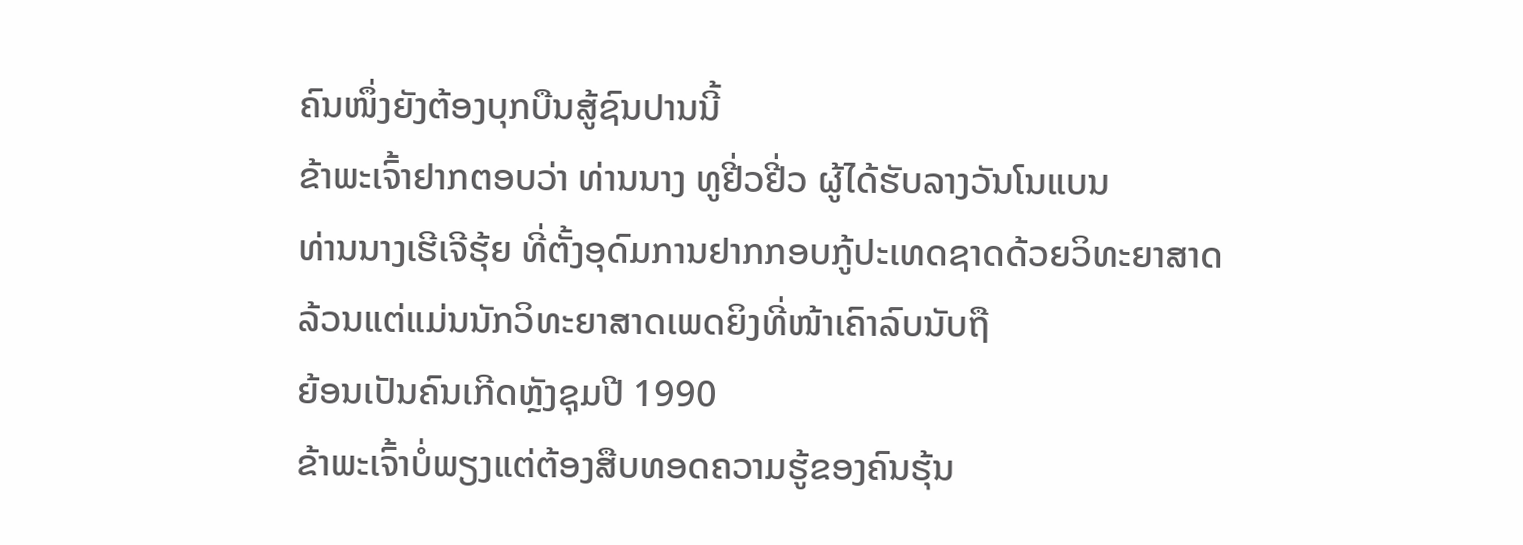ຄົນໜຶ່ງຍັງຕ້ອງບຸກບືນສູ້ຊົນປານນີ້
ຂ້າພະເຈົ້າຢາກຕອບວ່າ ທ່ານນາງ ທູຢີ່ວຢີ່ວ ຜູ້ໄດ້ຮັບລາງວັນໂນແບນ
ທ່ານນາງເຮີເຈີຮຸ້ຍ ທີ່ຕັ້ງອຸດົມການຢາກກອບກູ້ປະເທດຊາດດ້ວຍວິທະຍາສາດ
ລ້ວນແຕ່ແມ່ນນັກວິທະຍາສາດເພດຍິງທີ່ໜ້າເຄົາລົບນັບຖື
ຍ້ອນເປັນຄົນເກີດຫຼັງຊຸມປີ 1990
ຂ້າພະເຈົ້າບໍ່ພຽງແຕ່ຕ້ອງສືບທອດຄວາມຮູ້ຂອງຄົນຮຸ້ນ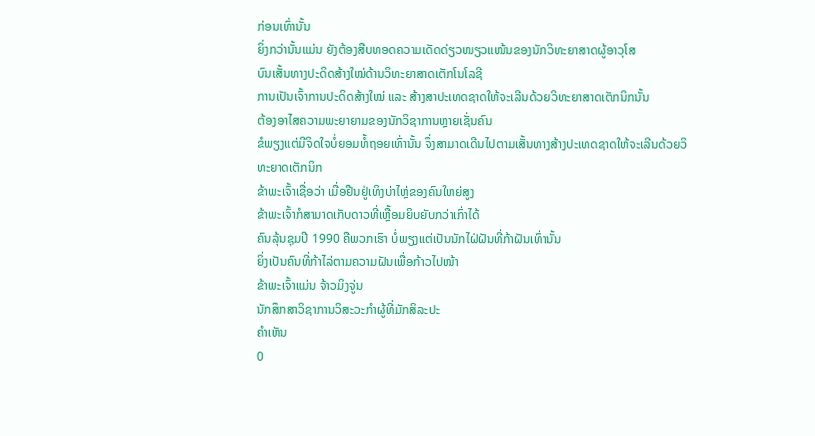ກ່ອນເທົ່ານັ້ນ
ຍິ່ງກວ່ານັ້ນແມ່ນ ຍັງຕ້ອງສືບທອດຄວາມເດັດດ່ຽວໜຽວແໜ້ນຂອງນັກວິທະຍາສາດຜູ້ອາວຸໂສ
ບົນເສັ້ນທາງປະດິດສ້າງໃໝ່ດ້ານວິທະຍາສາດເຕັກໂນໂລຊີ
ການເປັນເຈົ້າການປະດິດສ້າງໃໝ່ ແລະ ສ້າງສາປະເທດຊາດໃຫ້ຈະເລີນດ້ວຍວິທະຍາສາດເຕັກນິກນັ້ນ
ຕ້ອງອາໄສຄວາມພະຍາຍາມຂອງນັກວິຊາການຫຼາຍເຊັ່ນຄົນ
ຂໍພຽງແຕ່ມີຈິດໃຈບໍ່ຍອມທໍ້ຖອຍເທົ່ານັ້ນ ຈຶ່ງສາມາດເດີນໄປຕາມເສັ້ນທາງສ້າງປະເທດຊາດໃຫ້ຈະເລີນດ້ວຍວິທະຍາດເຕັກນິກ
ຂ້າພະເຈົ້າເຊື່ອວ່າ ເມື່ອຢືນຢູ່ເທິງບ່າໄຫຼ່ຂອງຄົນໃຫຍ່ສູງ
ຂ້າພະເຈົ້າກໍສາມາດເກັບດາວທີ່ເຫຼື້ອມຍິບຍັບກວ່າເກົ່າໄດ້
ຄົນລຸ້ນຊຸມປີ 1990 ຄືພວກເຮົາ ບໍ່ພຽງແຕ່ເປັນນັກໄຝ່ຝັນທີ່ກ້າຝັນເທົ່ານັ້ນ
ຍິ່ງເປັນຄົນທີ່ກ້າໄລ່ຕາມຄວາມຝັນເພື່ອກ້າວໄປໜ້າ
ຂ້າພະເຈົ້າແມ່ນ ຈ້າວມິງຈູ່ນ
ນັກສຶກສາວິຊາການວິສະວະກຳຜູ້ທີ່ມັກສິລະປະ
ຄຳເຫັນ
0